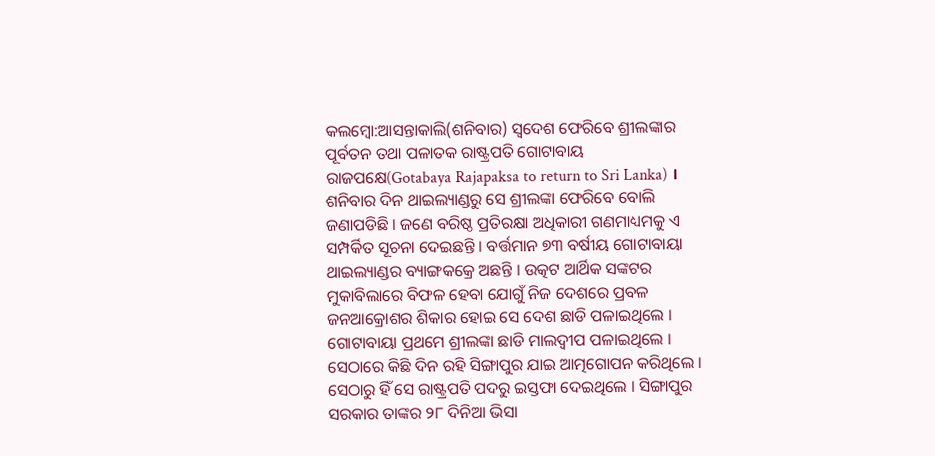କଲମ୍ବୋ:ଆସନ୍ତାକାଲି(ଶନିବାର) ସ୍ବଦେଶ ଫେରିବେ ଶ୍ରୀଲଙ୍କାର ପୂର୍ବତନ ତଥା ପଳାତକ ରାଷ୍ଟ୍ରପତି ଗୋଟାବାୟ ରାଜପକ୍ଷେ(Gotabaya Rajapaksa to return to Sri Lanka) । ଶନିବାର ଦିନ ଥାଇଲ୍ୟାଣ୍ଡରୁ ସେ ଶ୍ରୀଲଙ୍କା ଫେରିବେ ବୋଲି ଜଣାପଡିଛି । ଜଣେ ବରିଷ୍ଠ ପ୍ରତିରକ୍ଷା ଅଧିକାରୀ ଗଣମାଧ୍ୟମକୁ ଏ ସମ୍ପର୍କିତ ସୂଚନା ଦେଇଛନ୍ତି । ବର୍ତ୍ତମାନ ୭୩ ବର୍ଷୀୟ ଗୋଟାବାୟା ଥାଇଲ୍ୟାଣ୍ଡର ବ୍ୟାଙ୍ଗକକ୍ରେ ଅଛନ୍ତି । ଉତ୍କଟ ଆର୍ଥିକ ସଙ୍କଟର ମୁକାବିଲାରେ ବିଫଳ ହେବା ଯୋଗୁଁ ନିଜ ଦେଶରେ ପ୍ରବଳ ଜନଆକ୍ରୋଶର ଶିକାର ହୋଇ ସେ ଦେଶ ଛାଡି ପଳାଇଥିଲେ ।
ଗୋଟାବାୟା ପ୍ରଥମେ ଶ୍ରୀଲଙ୍କା ଛାଡି ମାଲଦ୍ବୀପ ପଳାଇଥିଲେ । ସେଠାରେ କିଛି ଦିନ ରହି ସିଙ୍ଗାପୁର ଯାଇ ଆତ୍ମଗୋପନ କରିଥିଲେ । ସେଠାରୁ ହିଁ ସେ ରାଷ୍ଟ୍ରପତି ପଦରୁ ଇସ୍ତଫା ଦେଇଥିଲେ । ସିଙ୍ଗାପୁର ସରକାର ତାଙ୍କର ୨୮ ଦିନିଆ ଭିସା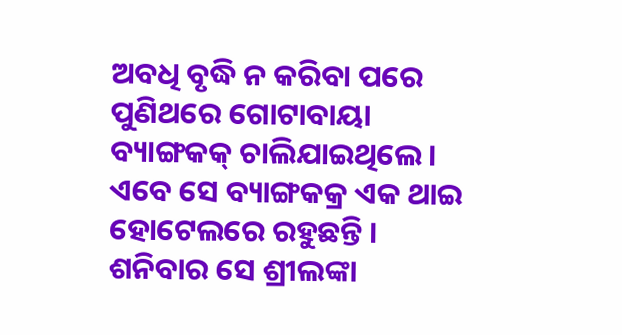ଅବଧି ବୃଦ୍ଧି ନ କରିବା ପରେ ପୁଣିଥରେ ଗୋଟାବାୟା ବ୍ୟାଙ୍ଗକକ୍ ଚାଲିଯାଇଥିଲେ । ଏବେ ସେ ବ୍ୟାଙ୍ଗକକ୍ର ଏକ ଥାଇ ହୋଟେଲରେ ରହୁଛନ୍ତି । ଶନିବାର ସେ ଶ୍ରୀଲଙ୍କା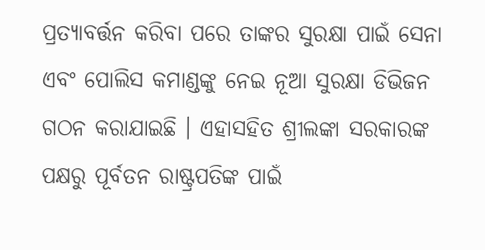ପ୍ରତ୍ୟାବର୍ତ୍ତନ କରିବା ପରେ ତାଙ୍କର ସୁରକ୍ଷା ପାଇଁ ସେନା ଏବଂ ପୋଲିସ କମାଣ୍ଡଙ୍କୁ ନେଇ ନୂଆ ସୁରକ୍ଷା ଡିଭିଜନ ଗଠନ କରାଯାଇଛି । ଏହାସହିତ ଶ୍ରୀଲଙ୍କା ସରକାରଙ୍କ ପକ୍ଷରୁ ପୂର୍ବତନ ରାଷ୍ଟ୍ରପତିଙ୍କ ପାଇଁ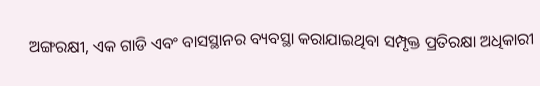ଅଙ୍ଗରକ୍ଷୀ, ଏକ ଗାଡି ଏବଂ ବାସସ୍ଥାନର ବ୍ୟବସ୍ଥା କରାଯାଇଥିବା ସମ୍ପୃକ୍ତ ପ୍ରତିରକ୍ଷା ଅଧିକାରୀ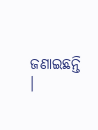ଜଣାଇଛନ୍ତି ।